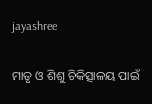jayashree

ମାତୃ ଓ ଶିଶୁ ଚିକିତ୍ସାଳୟ ପାଇଁ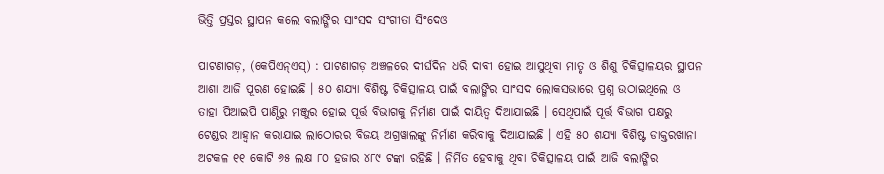ଭିତ୍ତି ପ୍ରସ୍ତର ସ୍ଥାପନ କଲେ ବଲାଙ୍ଗିର ସାଂସଦ ସଂଗୀତା ସିଂଦେଓ

ପାଟଣାଗଡ଼, (କେପିଏନ୍‌ଏସ୍‌) : ପାଟଣାଗଡ଼ ଅଞ୍ଚଳରେ ଦୀର୍ଘଦିନ ଧରି ଦାବୀ ହୋଇ ଆସୁଥିବା ମାତୃ ଓ ଶିଶୁ ଚିକିତ୍ସାଳୟର ସ୍ଥାପନ ଆଶା ଆଜି ପୂରଣ ହୋଇଛି । ୫୦ ଶଯ୍ୟା ବିଶିଷ୍ଟ ଚିକିତ୍ସାଳୟ ପାଇଁ ବଲାଙ୍ଗିର ସାଂସଦ ଲୋକସଭାରେ ପ୍ରଶ୍ନ ଉଠାଇଥିଲେ ଓ ତାହା ପିଆଇପି ପାଣ୍ଠିରୁ ମଞ୍ଜୁର ହୋଇ ପୂର୍ତ୍ତ ବିଭାଗକୁ ନିର୍ମାଣ ପାଇଁ ଦାୟିତ୍ୱ ଦିଆଯାଇଛି । ସେଥିପାଇଁ ପୂର୍ତ୍ତ ବିଭାଗ ପକ୍ଷରୁ ଟେଣ୍ଡର ଆହ୍ୱାନ କରାଯାଇ ଲାଠୋରର ବିଜୟ ଅଗ୍ରୱାଲଙ୍କୁ ନିର୍ମାଣ କରିବାକୁ ଦିଆଯାଇଛି । ଏହି ୫୦ ଶଯ୍ୟା ବିଶିଷ୍ଟ ଡାକ୍ତରଖାନା ଅଟକଳ ୧୧ କୋଟି ୬୫ ଲକ୍ଷ ୮୦ ହଜାର ୪୮୯ ଟଙ୍କା ରହିଛି । ନିର୍ମିତ ହେବାକୁ ଥିବା ଚିକିତ୍ସାଳୟ ପାଇଁ ଆଜି ବଲାଙ୍ଗିର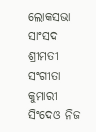ଲୋକସଭା ସାଂସଦ ଶ୍ରୀମତୀ ସଂଗୀତା କୁମାରୀ ସିଂଦେଓ ନିଜ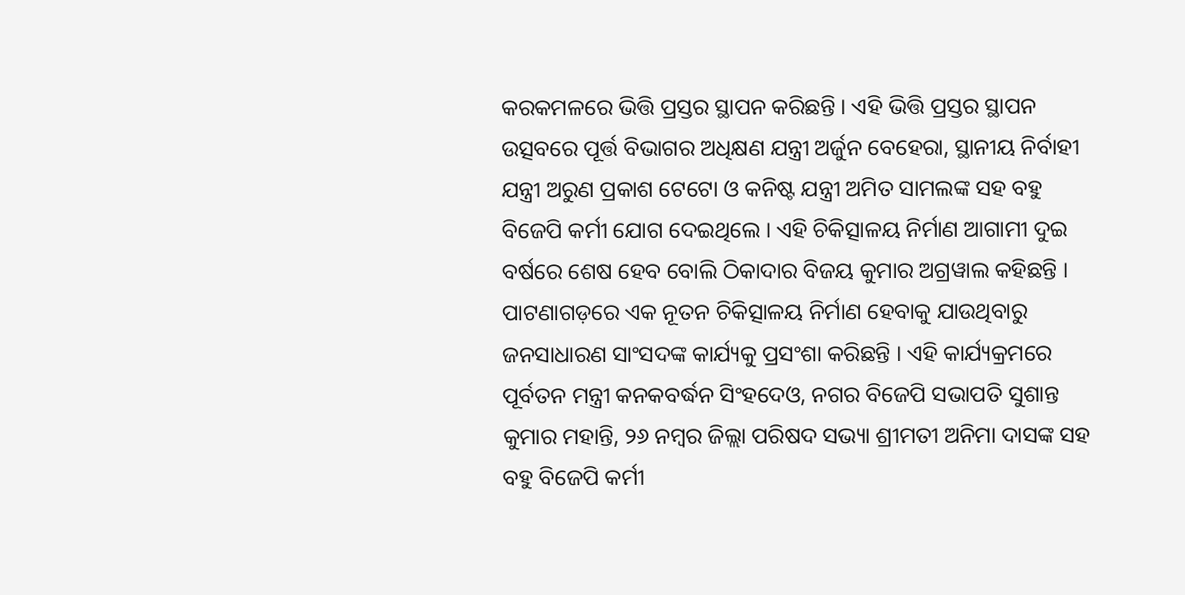କରକମଳରେ ଭିତ୍ତି ପ୍ରସ୍ତର ସ୍ଥାପନ କରିଛନ୍ତି । ଏହି ଭିତ୍ତି ପ୍ରସ୍ତର ସ୍ଥାପନ ଉତ୍ସବରେ ପୂର୍ତ୍ତ ବିଭାଗର ଅଧିକ୍ଷଣ ଯନ୍ତ୍ରୀ ଅର୍ଜୁନ ବେହେରା, ସ୍ଥାନୀୟ ନିର୍ବାହୀ ଯନ୍ତ୍ରୀ ଅରୁଣ ପ୍ରକାଶ ଟେଟୋ ଓ କନିଷ୍ଟ ଯନ୍ତ୍ରୀ ଅମିତ ସାମଲଙ୍କ ସହ ବହୁ ବିଜେପି କର୍ମୀ ଯୋଗ ଦେଇଥିଲେ । ଏହି ଚିକିତ୍ସାଳୟ ନିର୍ମାଣ ଆଗାମୀ ଦୁଇ ବର୍ଷରେ ଶେଷ ହେବ ବୋଲି ଠିକାଦାର ବିଜୟ କୁମାର ଅଗ୍ରୱାଲ କହିଛନ୍ତି । ପାଟଣାଗଡ଼ରେ ଏକ ନୂତନ ଚିକିତ୍ସାଳୟ ନିର୍ମାଣ ହେବାକୁ ଯାଉଥିବାରୁ ଜନସାଧାରଣ ସାଂସଦଙ୍କ କାର୍ଯ୍ୟକୁ ପ୍ରସଂଶା କରିଛନ୍ତି । ଏହି କାର୍ଯ୍ୟକ୍ରମରେ ପୂର୍ବତନ ମନ୍ତ୍ରୀ କନକବର୍ଦ୍ଧନ ସିଂହଦେଓ, ନଗର ବିଜେପି ସଭାପତି ସୁଶାନ୍ତ କୁମାର ମହାନ୍ତି, ୨୬ ନମ୍ବର ଜିଲ୍ଲା ପରିଷଦ ସଭ୍ୟା ଶ୍ରୀମତୀ ଅନିମା ଦାସଙ୍କ ସହ ବହୁ ବିଜେପି କର୍ମୀ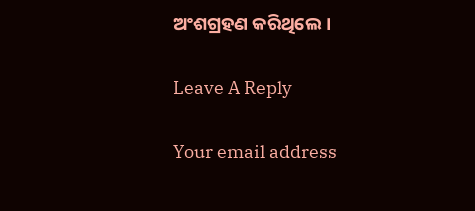ଅଂଶଗ୍ରହଣ କରିଥିଲେ ।

Leave A Reply

Your email address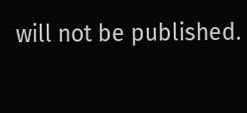will not be published.